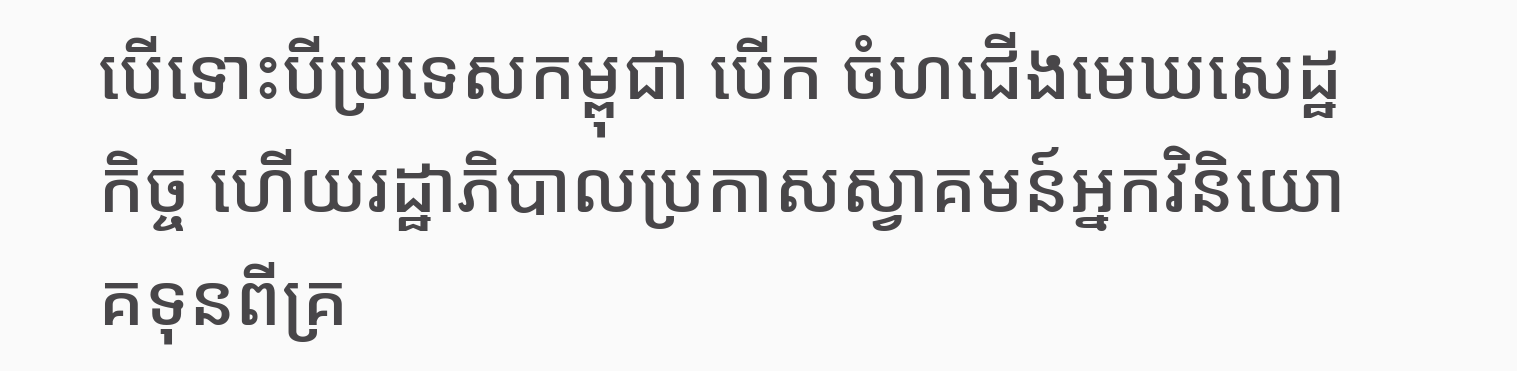បើទោះបីប្រទេសកម្ពុជា បើក ចំហជើងមេឃសេដ្ឋកិច្ច ហើយរដ្ឋាភិបាលប្រកាសស្វាគមន៍អ្នកវិនិយោគទុនពីគ្រ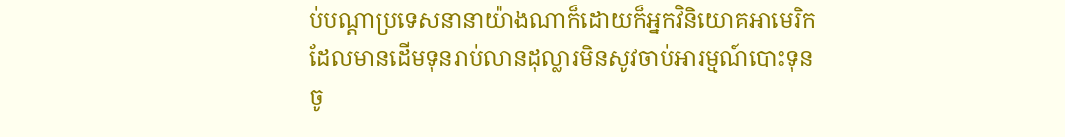ប់បណ្ដាប្រទេសនានាយ៉ាងណាក៏ដោយក៏អ្នកវិនិយោគអាមេរិកដែលមានដើមទុនរាប់លានដុល្លារមិនសូវចាប់អារម្មណ៍បោះទុនចូ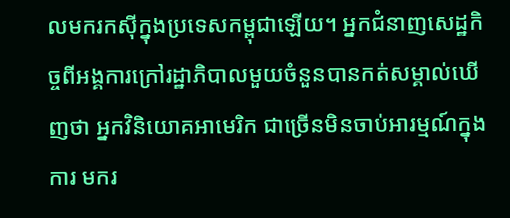លមករកស៊ីក្នុងប្រទេសកម្ពុជាឡើយ។ អ្នកជំនាញសេដ្ឋកិច្ចពីអង្គការក្រៅរដ្ឋាភិបាលមួយចំនួនបានកត់សម្គាល់ឃើញថា អ្នកវិនិយោគអាមេរិក ជាច្រើនមិនចាប់អារម្មណ៍ក្នុងការ មករ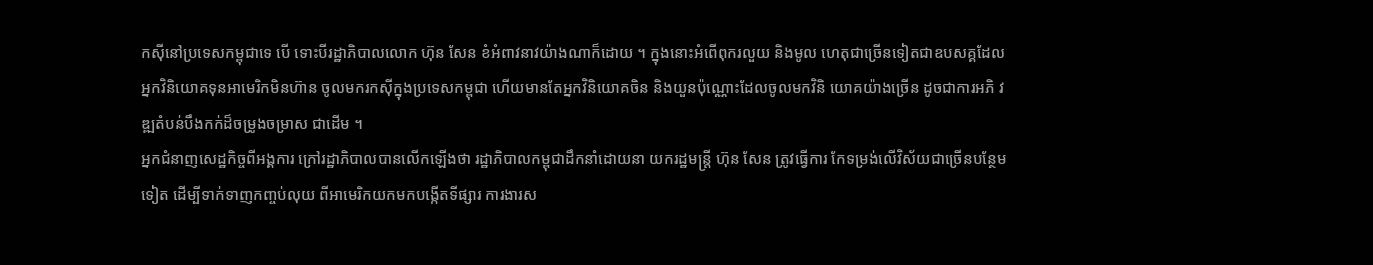កស៊ីនៅប្រទេសកម្ពុជាទេ បើ ទោះបីរដ្ឋាភិបាលលោក ហ៊ុន សែន ខំអំពាវនាវយ៉ាងណាក៏ដោយ ។ ក្នុងនោះអំពើពុករលួយ និងមូល ហេតុជាច្រើនទៀតជាឧបសគ្គដែល អ្នកវិនិយោគទុនអាមេរិកមិនហ៊ាន ចូលមករកស៊ីក្នុងប្រទេសកម្ពុជា ហើយមានតែអ្នកវិនិយោគចិន និងយួនប៉ុណ្ណោះដែលចូលមកវិនិ យោគយ៉ាងច្រើន ដូចជាការអភិ វឌ្ឍតំបន់បឹងកក់ដ៏ចម្រូងចម្រាស ជាដើម ។
អ្នកជំនាញសេដ្ឋកិច្ចពីអង្គការ ក្រៅរដ្ឋាភិបាលបានលើកឡើងថា រដ្ឋាភិបាលកម្ពុជាដឹកនាំដោយនា យករដ្ឋមន្ដ្រី ហ៊ុន សែន ត្រូវធ្វើការ កែទម្រង់លើវិស័យជាច្រើនបន្ថែម ទៀត ដើម្បីទាក់ទាញកញ្ចប់លុយ ពីអាមេរិកយកមកបង្កើតទីផ្សារ ការងារស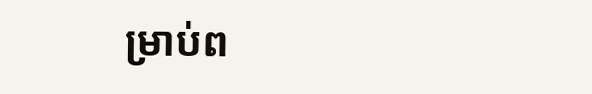ម្រាប់ព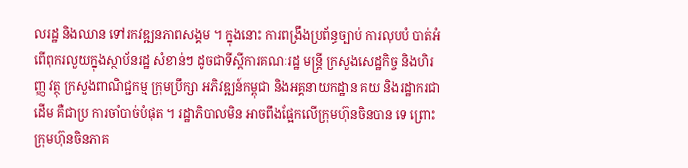លរដ្ឋ និងឈាន ទៅរកវឌ្ឍនភាពសង្គម ។ ក្នុងនោះ ការពង្រឹងប្រព័ន្ធច្បាប់ ការលុបបំ បាត់អំពើពុករលួយក្នុងស្ថាប័នរដ្ឋ សំខាន់ៗ ដូចជាទីស្ដីការគណៈរដ្ឋ មន្ដ្រី ក្រសួងសេដ្ឋកិច្ច និងហិរញ្ញ វត្ថុ ក្រសួងពាណិជ្ជកម្ម ក្រុមប្រឹក្សា អភិវឌ្ឍន៍កម្ពុជា និងអគ្គនាយកដ្ឋាន គយ និងរដ្ឋាករជាដើម គឺជាប្រ ការចាំបាច់បំផុត ។ រដ្ឋាភិបាលមិន អាចពឹងផ្អែកលើក្រុមហ៊ុនចិនបាន ទេ ព្រោះក្រុមហ៊ុនចិនភាគ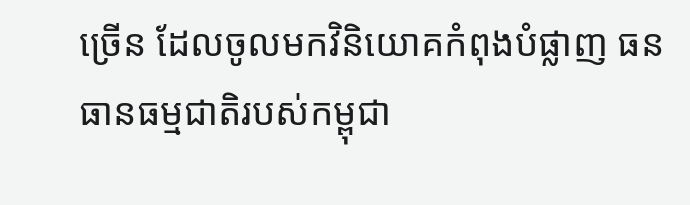ច្រើន ដែលចូលមកវិនិយោគកំពុងបំផ្លាញ ធនធានធម្មជាតិរបស់កម្ពុជា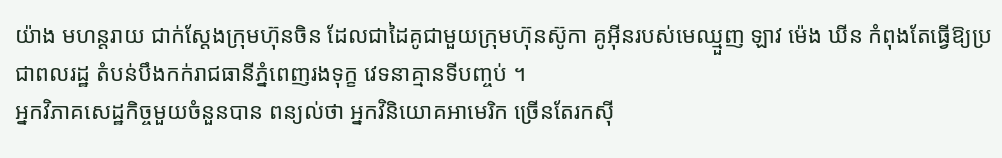យ៉ាង មហន្ដរាយ ជាក់ស្ដែងក្រុមហ៊ុនចិន ដែលជាដៃគូជាមួយក្រុមហ៊ុនស៊ូកា គូអ៊ីនរបស់មេឈ្មួញ ឡាវ ម៉េង ឃីន កំពុងតែធ្វើឱ្យប្រជាពលរដ្ឋ តំបន់បឹងកក់រាជធានីភ្នំពេញរងទុក្ខ វេទនាគ្មានទីបញ្ចប់ ។
អ្នកវិភាគសេដ្ឋកិច្ចមួយចំនួនបាន ពន្យល់ថា អ្នកវិនិយោគអាមេរិក ច្រើនតែរកស៊ី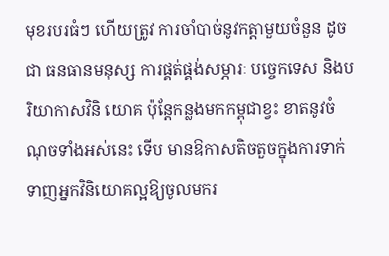មុខរបរធំៗ ហើយត្រូវ ការចាំបាច់នូវកត្ដាមួយចំនួន ដូចជា ធនធានមនុស្ស ការផ្គត់ផ្គង់សម្ភារៈ បច្ចេកទេស និងបរិយាកាសវិនិ យោគ ប៉ុន្ដែកន្លងមកកម្ពុជាខ្វះ ខាតនូវចំណុចទាំងអស់នេះ ទើប មានឱកាសតិចតួចក្នុងការទាក់ ទាញអ្នកវិនិយោគល្អឱ្យចូលមករ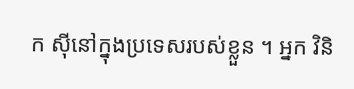ក ស៊ីនៅក្នុងប្រទេសរបស់ខ្លួន ។ អ្នក វិនិ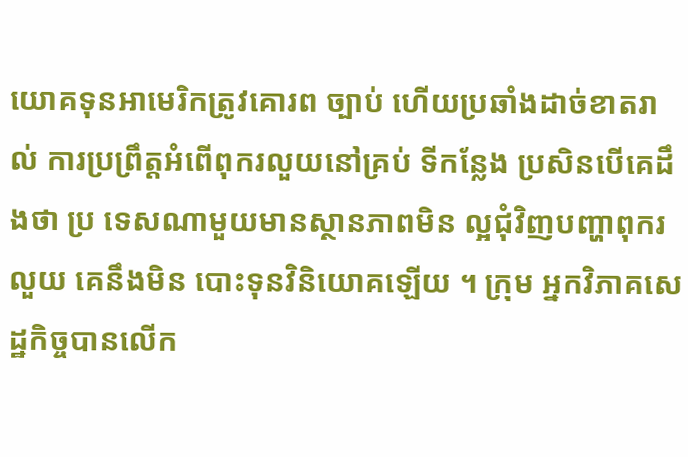យោគទុនអាមេរិកត្រូវគោរព ច្បាប់ ហើយប្រឆាំងដាច់ខាតរាល់ ការប្រព្រឹត្ដអំពើពុករលួយនៅគ្រប់ ទីកន្លែង ប្រសិនបើគេដឹងថា ប្រ ទេសណាមួយមានស្ថានភាពមិន ល្អជុំវិញបញ្ហាពុករលួយ គេនឹងមិន បោះទុនវិនិយោគឡើយ ។ ក្រុម អ្នកវិភាគសេដ្ឋកិច្ចបានលើក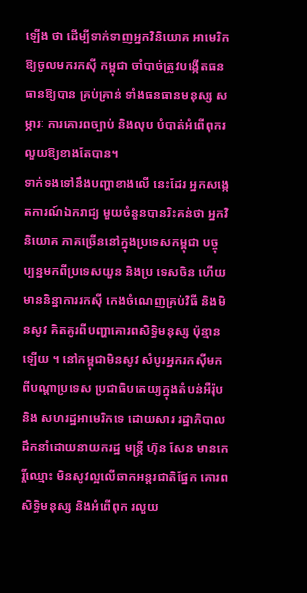ឡើង ថា ដើម្បីទាក់ទាញអ្នកវិនិយោគ អាមេរិកឱ្យចូលមករកស៊ី កម្ពុជា ចាំបាច់ត្រូវបង្កើតធនធានឱ្យបាន គ្រប់គ្រាន់ ទាំងធនធានមនុស្ស សម្ភារៈ ការគោរពច្បាប់ និងលុប បំបាត់អំពើពុករលួយឱ្យខាងតែបាន។
ទាក់ទងទៅនឹងបញ្ហាខាងលើ នេះដែរ អ្នកសង្កេតការណ៍ឯករាជ្យ មួយចំនួនបានរិះគន់ថា អ្នកវិនិយោគ ភាគច្រើននៅក្នុងប្រទេសកម្ពុជា បច្ចុប្បន្នមកពីប្រទេសយួន និងប្រ ទេសចិន ហើយមាននិន្នាការរកស៊ី កេងចំណេញគ្រប់វិធី និងមិនសូវ គិតគូរពីបញ្ហាគោរពសិទ្ធិមនុស្ស ប៉ុន្មានឡើយ ។ នៅកម្ពុជាមិនសូវ សំបូរអ្នករកស៊ីមកពីបណ្ដាប្រទេស ប្រជាធិបតេយ្យក្នុងតំបន់អឺរ៉ុប និង សហរដ្ឋអាមេរិកទេ ដោយសារ រដ្ឋាភិបាលដឹកនាំដោយនាយករដ្ឋ មន្ដ្រី ហ៊ុន សែន មានកេរ្ដិ៍ឈ្មោះ មិនសូវល្អលើឆាកអន្ដរជាតិផ្នែក គោរពសិទ្ធិមនុស្ស និងអំពើពុក រលួយ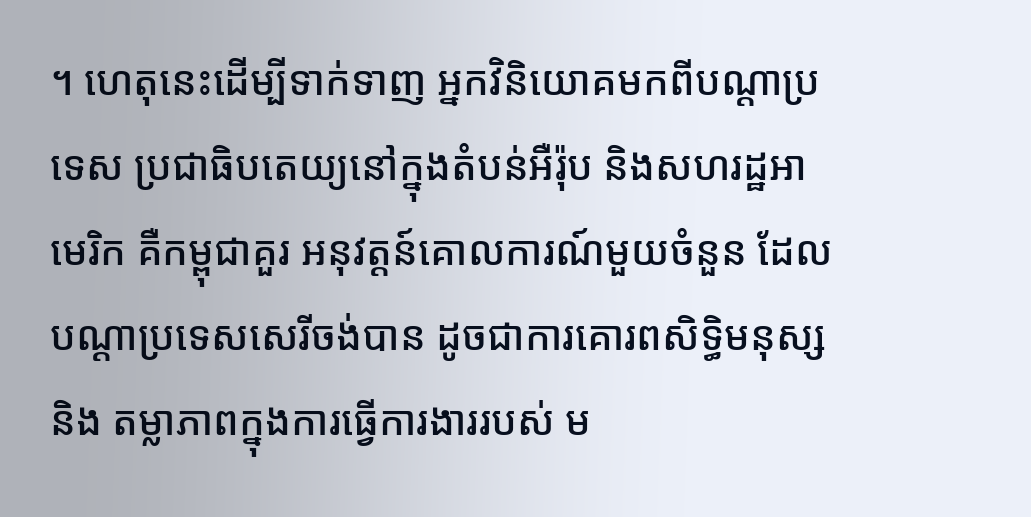។ ហេតុនេះដើម្បីទាក់ទាញ អ្នកវិនិយោគមកពីបណ្ដាប្រទេស ប្រជាធិបតេយ្យនៅក្នុងតំបន់អឺរ៉ុប និងសហរដ្ឋអាមេរិក គឺកម្ពុជាគួរ អនុវត្ដន៍គោលការណ៍មួយចំនួន ដែលបណ្ដាប្រទេសសេរីចង់បាន ដូចជាការគោរពសិទ្ធិមនុស្ស និង តម្លាភាពក្នុងការធ្វើការងាររបស់ ម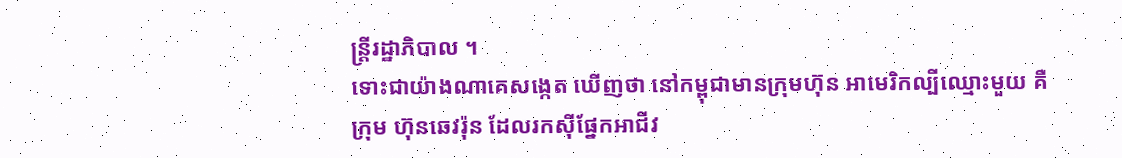ន្ដ្រីរដ្ឋាភិបាល ។
ទោះជាយ៉ាងណាគេសង្កេត ឃើញថា នៅកម្ពុជាមានក្រុមហ៊ុន អាមេរិកល្បីឈ្មោះមួយ គឺក្រុម ហ៊ុនឆេវរ៉ុន ដែលរកស៊ីផ្នែកអាជីវ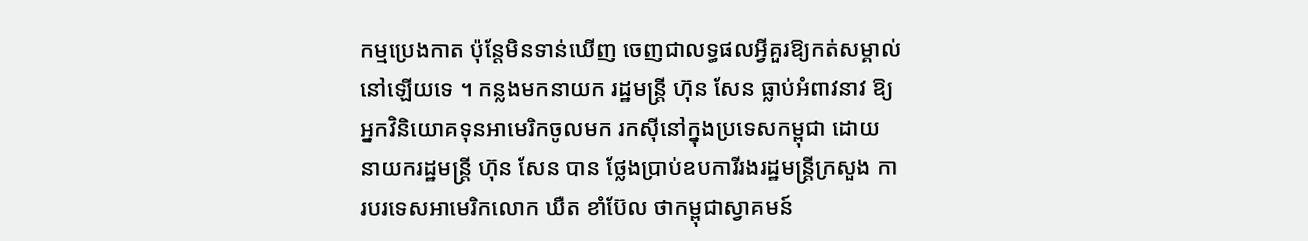កម្មប្រេងកាត ប៉ុន្ដែមិនទាន់ឃើញ ចេញជាលទ្ធផលអ្វីគួរឱ្យកត់សម្គាល់ នៅឡើយទេ ។ កន្លងមកនាយក រដ្ឋមន្ដ្រី ហ៊ុន សែន ធ្លាប់អំពាវនាវ ឱ្យអ្នកវិនិយោគទុនអាមេរិកចូលមក រកស៊ីនៅក្នុងប្រទេសកម្ពុជា ដោយ នាយករដ្ឋមន្ដ្រី ហ៊ុន សែន បាន ថ្លែងប្រាប់ឧបការីរងរដ្ឋមន្ដ្រីក្រសួង ការបរទេសអាមេរិកលោក ឃឺត ខាំប៊ែល ថាកម្ពុជាស្វាគមន៍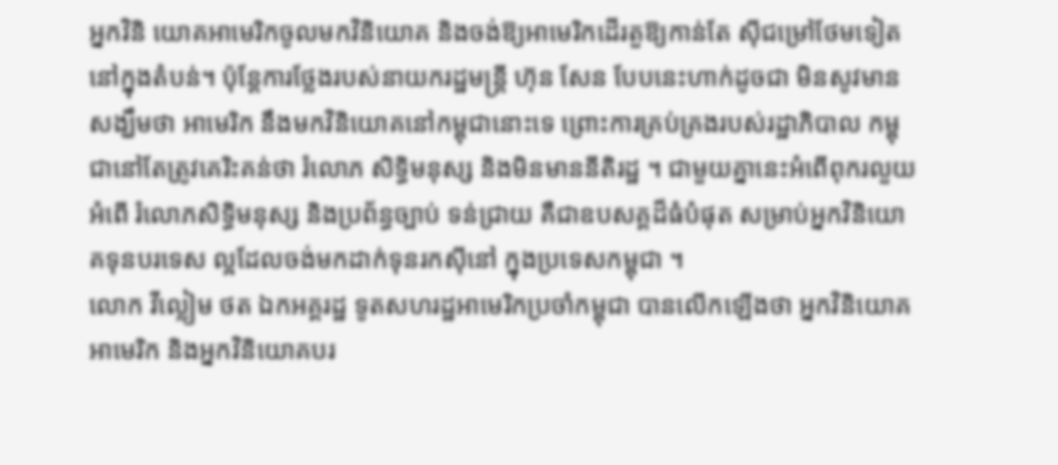អ្នកវិនិ យោគអាមេរិកចូលមកវិនិយោគ និងចង់ឱ្យអាមេរិកដើរតួឱ្យកាន់តែ ស៊ីជម្រៅថែមទៀតនៅក្នុងតំបន់។ ប៉ុន្ដែការថ្លែងរបស់នាយករដ្ឋមន្ដ្រី ហ៊ុន សែន បែបនេះហាក់ដូចជា មិនសូវមានសង្ឃឹមថា អាមេរិក នឹងមកវិនិយោគនៅកម្ពុជានោះទេ ព្រោះការគ្រប់គ្រងរបស់រដ្ឋាភិបាល កម្ពុជានៅតែត្រូវគេរិះគន់ថា រំលោភ សិទ្ធិមនុស្ស និងមិនមាននីតិរដ្ឋ ។ ជាមួយគ្នានេះអំពើពុករលួយ អំពើ រំលោភសិទ្ធិមនុស្ស និងប្រព័ន្ធច្បាប់ ទន់ជ្រាយ គឺជាឧបសគ្គដ៏ធំបំផុត សម្រាប់អ្នកវិនិយោគទុនបរទេស ល្អដែលចង់មកដាក់ទុនរកស៊ីនៅ ក្នុងប្រទេសកម្ពុជា ។
លោក វីល្លៀម ថត ឯកអគ្គរដ្ឋ ទូតសហរដ្ឋអាមេរិកប្រចាំកម្ពុជា បានលើកឡើងថា អ្នកវិនិយោគ អាមេរិក និងអ្នកវិនិយោគបរ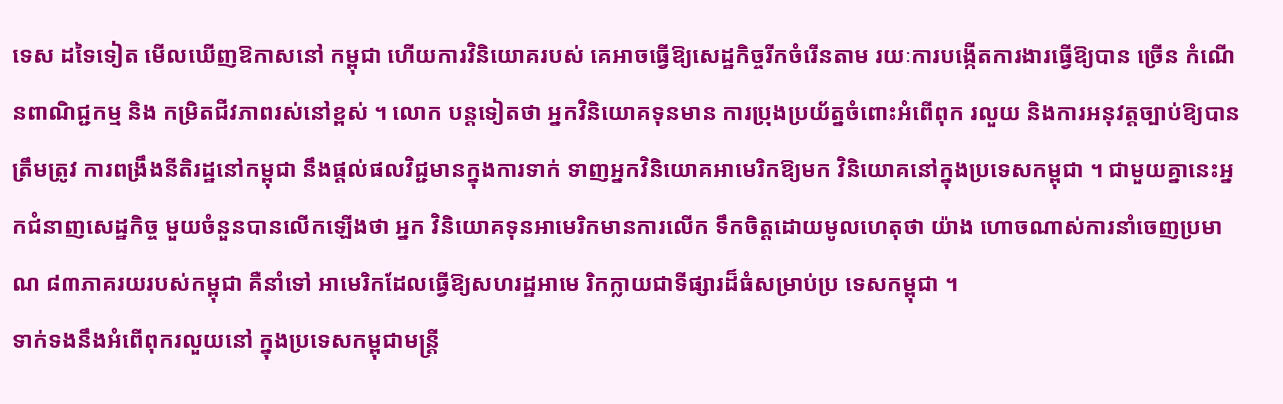ទេស ដទៃទៀត មើលឃើញឱកាសនៅ កម្ពុជា ហើយការវិនិយោគរបស់ គេអាចធ្វើឱ្យសេដ្ឋកិច្ចរីកចំរើនតាម រយៈការបង្កើតការងារធ្វើឱ្យបាន ច្រើន កំណើនពាណិជ្ជកម្ម និង កម្រិតជីវភាពរស់នៅខ្ពស់ ។ លោក បន្ដទៀតថា អ្នកវិនិយោគទុនមាន ការប្រុងប្រយ័ត្នចំពោះអំពើពុក រលួយ និងការអនុវត្ដច្បាប់ឱ្យបាន ត្រឹមត្រូវ ការពង្រឹងនីតិរដ្ឋនៅកម្ពុជា នឹងផ្ដល់ផលវិជ្ជមានក្នុងការទាក់ ទាញអ្នកវិនិយោគអាមេរិកឱ្យមក វិនិយោគនៅក្នុងប្រទេសកម្ពុជា ។ ជាមួយគ្នានេះអ្នកជំនាញសេដ្ឋកិច្ច មួយចំនួនបានលើកឡើងថា អ្នក វិនិយោគទុនអាមេរិកមានការលើក ទឹកចិត្ដដោយមូលហេតុថា យ៉ាង ហោចណាស់ការនាំចេញប្រមាណ ៨៣ភាគរយរបស់កម្ពុជា គឺនាំទៅ អាមេរិកដែលធ្វើឱ្យសហរដ្ឋអាមេ រិកក្លាយជាទីផ្សារដ៏ធំសម្រាប់ប្រ ទេសកម្ពុជា ។
ទាក់ទងនឹងអំពើពុករលួយនៅ ក្នុងប្រទេសកម្ពុជាមន្ដ្រី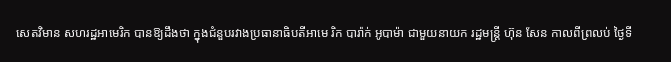សេតវិមាន សហរដ្ឋអាមេរិក បានឱ្យដឹងថា ក្នុងជំនួបរវាងប្រធានាធិបតីអាមេ រិក បារ៉ាក់ អូបាម៉ា ជាមួយនាយក រដ្ឋមន្ដ្រី ហ៊ុន សែន កាលពីព្រលប់ ថ្ងៃទី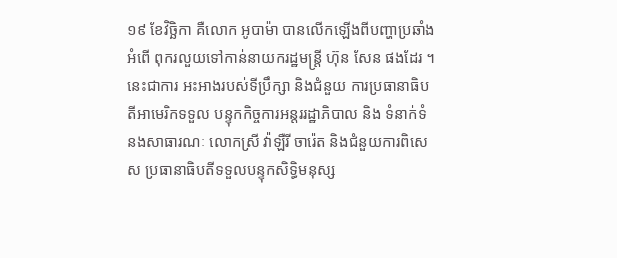១៩ ខែវិច្ឆិកា គឺលោក អូបាម៉ា បានលើកឡើងពីបញ្ហាប្រឆាំងអំពើ ពុករលួយទៅកាន់នាយករដ្ឋមន្ដ្រី ហ៊ុន សែន ផងដែរ ។ នេះជាការ អះអាងរបស់ទីប្រឹក្សា និងជំនួយ ការប្រធានាធិបតីអាមេរិកទទួល បន្ទុកកិច្ចការអន្ដររដ្ឋាភិបាល និង ទំនាក់ទំនងសាធារណៈ លោកស្រី វ៉ាឡឺរី ចារ៉េត និងជំនួយការពិសេស ប្រធានាធិបតីទទួលបន្ទុកសិទ្ធិមនុស្ស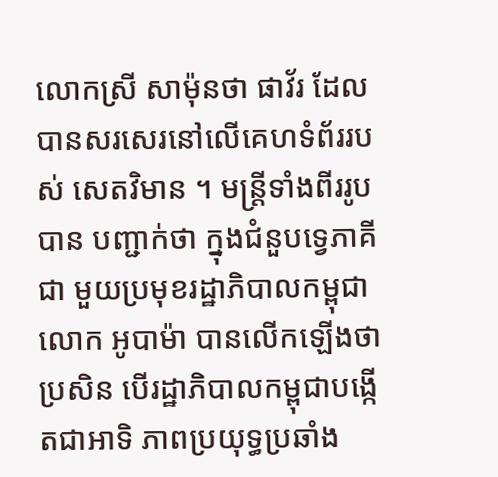លោកស្រី សាម៉ុនថា ផាវ័រ ដែល បានសរសេរនៅលើគេហទំព័ររបស់ សេតវិមាន ។ មន្ដ្រីទាំងពីររូបបាន បញ្ជាក់ថា ក្នុងជំនួបទ្វេភាគីជា មួយប្រមុខរដ្ឋាភិបាលកម្ពុជាលោក អូបាម៉ា បានលើកឡើងថា ប្រសិន បើរដ្ឋាភិបាលកម្ពុជាបង្កើតជាអាទិ ភាពប្រយុទ្ធប្រឆាំង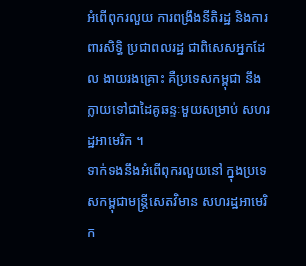អំពើពុករលួយ ការពង្រឹងនីតិរដ្ឋ និងការពារសិទ្ធិ ប្រជាពលរដ្ឋ ជាពិសេសអ្នកដែល ងាយរងគ្រោះ គឺប្រទេសកម្ពុជា នឹងក្លាយទៅជាដៃគូឆន្ទៈមួយសម្រាប់ សហរដ្ឋអាមេរិក ។
ទាក់ទងនឹងអំពើពុករលួយនៅ ក្នុងប្រទេសកម្ពុជាមន្ដ្រីសេតវិមាន សហរដ្ឋអាមេរិក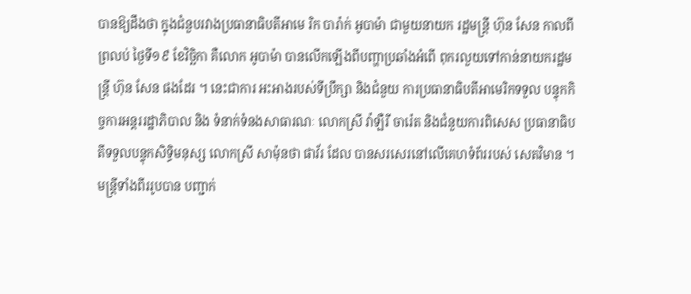បានឱ្យដឹងថា ក្នុងជំនួបរវាងប្រធានាធិបតីអាមេ រិក បារ៉ាក់ អូបាម៉ា ជាមួយនាយក រដ្ឋមន្ដ្រី ហ៊ុន សែន កាលពីព្រលប់ ថ្ងៃទី១៩ ខែវិច្ឆិកា គឺលោក អូបាម៉ា បានលើកឡើងពីបញ្ហាប្រឆាំងអំពើ ពុករលួយទៅកាន់នាយករដ្ឋមន្ដ្រី ហ៊ុន សែន ផងដែរ ។ នេះជាការ អះអាងរបស់ទីប្រឹក្សា និងជំនួយ ការប្រធានាធិបតីអាមេរិកទទួល បន្ទុកកិច្ចការអន្ដររដ្ឋាភិបាល និង ទំនាក់ទំនងសាធារណៈ លោកស្រី វ៉ាឡឺរី ចារ៉េត និងជំនួយការពិសេស ប្រធានាធិបតីទទួលបន្ទុកសិទ្ធិមនុស្ស លោកស្រី សាម៉ុនថា ផាវ័រ ដែល បានសរសេរនៅលើគេហទំព័ររបស់ សេតវិមាន ។ មន្ដ្រីទាំងពីររូបបាន បញ្ជាក់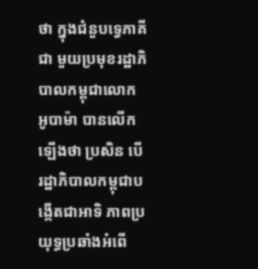ថា ក្នុងជំនួបទ្វេភាគីជា មួយប្រមុខរដ្ឋាភិបាលកម្ពុជាលោក អូបាម៉ា បានលើកឡើងថា ប្រសិន បើរដ្ឋាភិបាលកម្ពុជាបង្កើតជាអាទិ ភាពប្រយុទ្ធប្រឆាំងអំពើ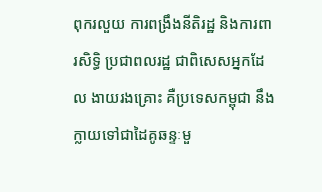ពុករលួយ ការពង្រឹងនីតិរដ្ឋ និងការពារសិទ្ធិ ប្រជាពលរដ្ឋ ជាពិសេសអ្នកដែល ងាយរងគ្រោះ គឺប្រទេសកម្ពុជា នឹងក្លាយទៅជាដៃគូឆន្ទៈមួ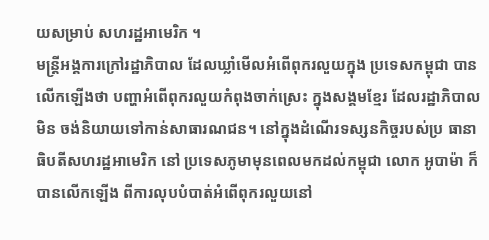យសម្រាប់ សហរដ្ឋអាមេរិក ។
មន្ដ្រីអង្គការក្រៅរដ្ឋាភិបាល ដែលឃ្លាំមើលអំពើពុករលួយក្នុង ប្រទេសកម្ពុជា បានលើកឡើងថា បញ្ហាអំពើពុករលួយកំពុងចាក់ស្រេះ ក្នុងសង្គមខ្មែរ ដែលរដ្ឋាភិបាលមិន ចង់និយាយទៅកាន់សាធារណជន។ នៅក្នុងដំណើរទស្សនកិច្ចរបស់ប្រ ធានាធិបតីសហរដ្ឋអាមេរិក នៅ ប្រទេសភូមាមុនពេលមកដល់កម្ពុជា លោក អូបាម៉ា ក៏បានលើកឡើង ពីការលុបបំបាត់អំពើពុករលួយនៅ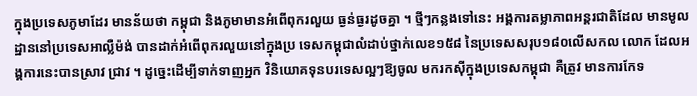ក្នុងប្រទេសភូមាដែរ មានន័យថា កម្ពុជា និងភូមាមានអំពើពុករលួយ ធ្ងន់ធ្ងរដូចគ្នា ។ ថ្មីៗកន្លងទៅនេះ អង្គការតម្លាភាពអន្ដរជាតិដែល មានមូលដ្ឋាននៅប្រទេសអាល្លឺម៉ង់ បានដាក់អំពើពុករលួយនៅក្នុងប្រ ទេសកម្ពុជាលំដាប់ថ្នាក់លេខ១៥៨ នៃប្រទេសសរុប១៨០លើសកល លោក ដែលអង្គការនេះបានស្រាវ ជ្រាវ ។ ដូច្នេះដើម្បីទាក់ទាញអ្នក វិនិយោគទុនបរទេសល្អៗឱ្យចូល មករកស៊ីក្នុងប្រទេសកម្ពុជា គឺត្រូវ មានការកែទ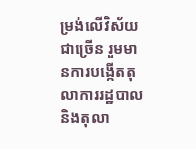ម្រង់លើវិស័យជាច្រើន រួមមានការបង្កើតតុលាការរដ្ឋបាល និងតុលា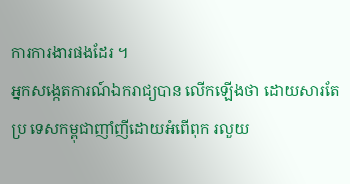ការការងារផងដែរ ។
អ្នកសង្កេតការណ៍ឯករាជ្យបាន លើកឡើងថា ដោយសារតែប្រ ទេសកម្ពុជាញាំញីដោយអំពើពុក រលួយ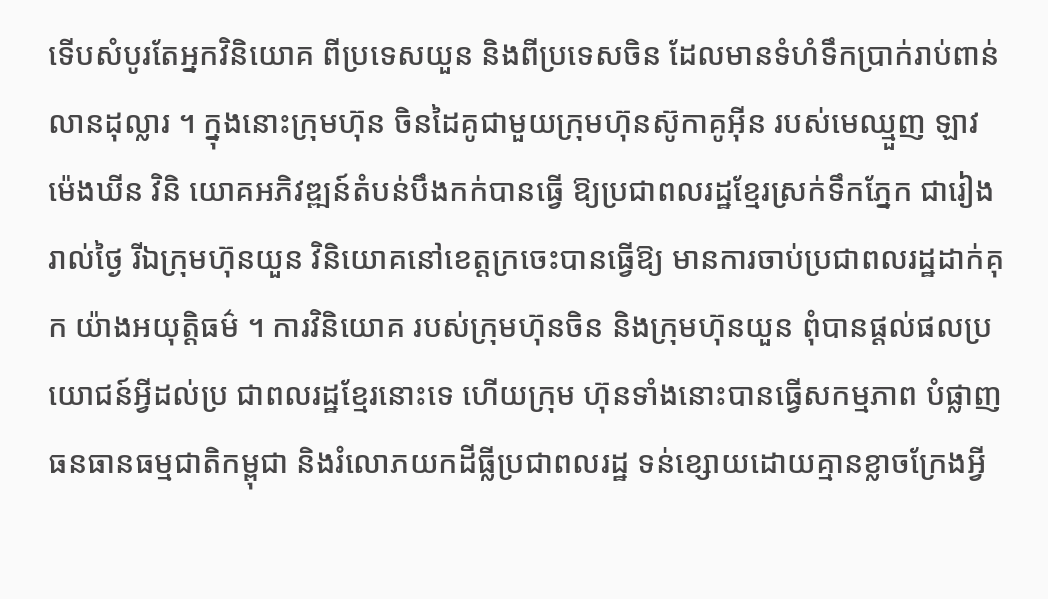ទើបសំបូរតែអ្នកវិនិយោគ ពីប្រទេសយួន និងពីប្រទេសចិន ដែលមានទំហំទឹកប្រាក់រាប់ពាន់ លានដុល្លារ ។ ក្នុងនោះក្រុមហ៊ុន ចិនដៃគូជាមួយក្រុមហ៊ុនស៊ូកាគូអ៊ីន របស់មេឈ្មួញ ឡាវ ម៉េងឃីន វិនិ យោគអភិវឌ្ឍន៍តំបន់បឹងកក់បានធ្វើ ឱ្យប្រជាពលរដ្ឋខ្មែរស្រក់ទឹកភ្នែក ជារៀងរាល់ថ្ងៃ រីឯក្រុមហ៊ុនយួន វិនិយោគនៅខេត្ដក្រចេះបានធ្វើឱ្យ មានការចាប់ប្រជាពលរដ្ឋដាក់គុក យ៉ាងអយុត្ដិធម៌ ។ ការវិនិយោគ របស់ក្រុមហ៊ុនចិន និងក្រុមហ៊ុនយួន ពុំបានផ្ដល់ផលប្រយោជន៍អ្វីដល់ប្រ ជាពលរដ្ឋខ្មែរនោះទេ ហើយក្រុម ហ៊ុនទាំងនោះបានធ្វើសកម្មភាព បំផ្លាញធនធានធម្មជាតិកម្ពុជា និងរំលោភយកដីធ្លីប្រជាពលរដ្ឋ ទន់ខ្សោយដោយគ្មានខ្លាចក្រែងអ្វី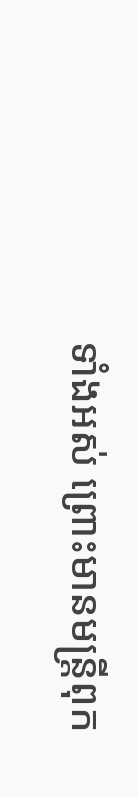ទាំងអស់ ព្រោះមានមន្ដ្រីពុក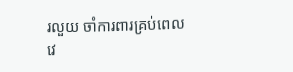រលួយ ចាំការពារគ្រប់ពេលវេ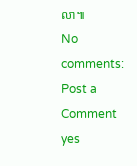លា៕
No comments:
Post a Comment
yes